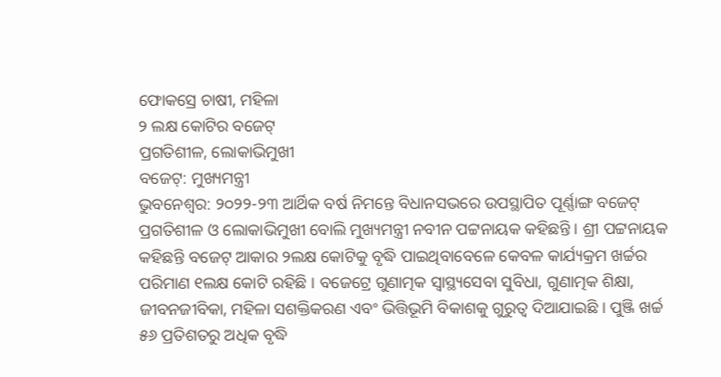ଫୋକସ୍ରେ ଚାଷୀ, ମହିଳା
୨ ଲକ୍ଷ କୋଟିର ବଜେଟ୍
ପ୍ରଗତିଶୀଳ, ଲୋକାଭିମୁଖୀ
ବଜେଟ୍: ମୁଖ୍ୟମନ୍ତ୍ରୀ
ଭୁବନେଶ୍ୱର: ୨୦୨୨-୨୩ ଆର୍ଥିକ ବର୍ଷ ନିମନ୍ତେ ବିଧାନସଭରେ ଉପସ୍ଥାପିତ ପୂର୍ଣ୍ଣାଙ୍ଗ ବଜେଟ୍ ପ୍ରଗତିଶୀଳ ଓ ଲୋକାଭିମୁଖୀ ବୋଲି ମୁଖ୍ୟମନ୍ତ୍ରୀ ନବୀନ ପଟ୍ଟନାୟକ କହିଛନ୍ତି । ଶ୍ରୀ ପଟ୍ଟନାୟକ କହିଛନ୍ତି ବଜେଟ୍ ଆକାର ୨ଲକ୍ଷ କୋଟିକୁ ବୃଦ୍ଧି ପାଇଥିବାବେଳେ କେବଳ କାର୍ଯ୍ୟକ୍ରମ ଖର୍ଚ୍ଚର ପରିମାଣ ୧ଲକ୍ଷ କୋଟି ରହିଛି । ବଜେଟ୍ରେ ଗୁଣାତ୍ମକ ସ୍ୱାସ୍ଥ୍ୟସେବା ସୁବିଧା, ଗୁଣାତ୍ମକ ଶିକ୍ଷା, ଜୀବନଜୀବିକା, ମହିଳା ସଶକ୍ତିକରଣ ଏବଂ ଭିତ୍ତିଭୂମି ବିକାଶକୁ ଗୁରୁତ୍ୱ ଦିଆଯାଇଛି । ପୁଞ୍ଜି ଖର୍ଚ୍ଚ ୫୬ ପ୍ରତିଶତରୁ ଅଧିକ ବୃଦ୍ଧି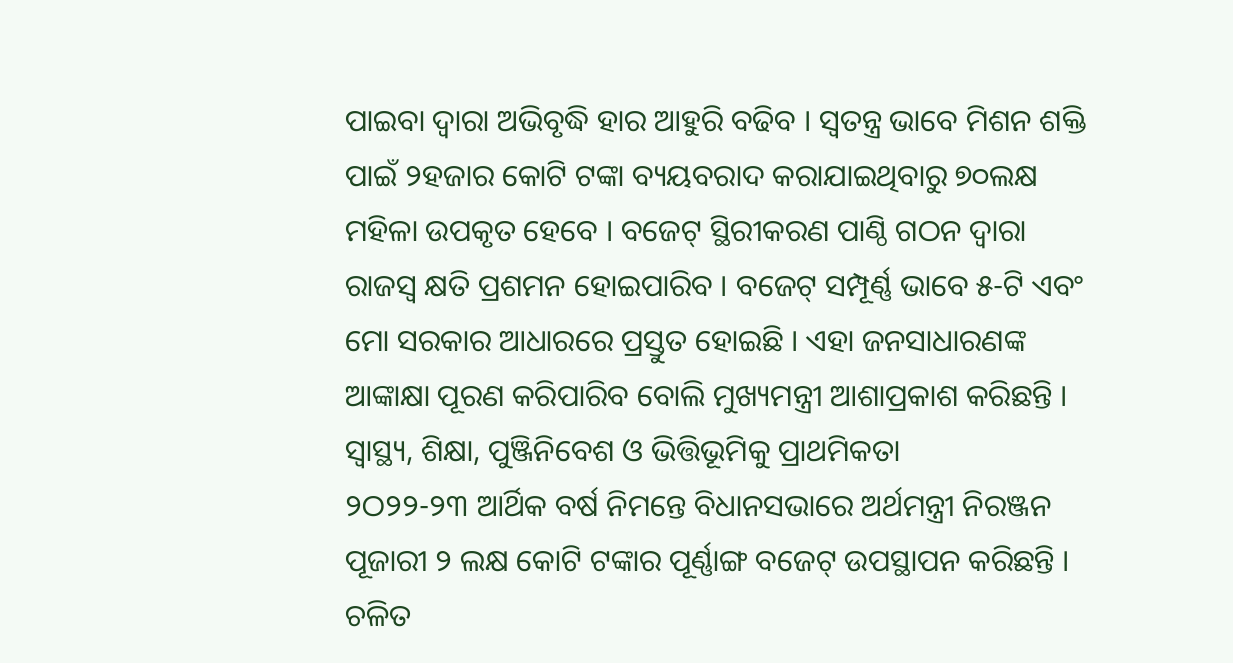ପାଇବା ଦ୍ୱାରା ଅଭିବୃଦ୍ଧି ହାର ଆହୁରି ବଢିବ । ସ୍ୱତନ୍ତ୍ର ଭାବେ ମିଶନ ଶକ୍ତି ପାଇଁ ୨ହଜାର କୋଟି ଟଙ୍କା ବ୍ୟୟବରାଦ କରାଯାଇଥିବାରୁ ୭୦ଲକ୍ଷ ମହିଳା ଉପକୃତ ହେବେ । ବଜେଟ୍ ସ୍ଥିରୀକରଣ ପାଣ୍ଠି ଗଠନ ଦ୍ୱାରା ରାଜସ୍ୱ କ୍ଷତି ପ୍ରଶମନ ହୋଇପାରିବ । ବଜେଟ୍ ସମ୍ପୂର୍ଣ୍ଣ ଭାବେ ୫-ଟି ଏବଂ ମୋ ସରକାର ଆଧାରରେ ପ୍ରସ୍ତୁତ ହୋଇଛି । ଏହା ଜନସାଧାରଣଙ୍କ ଆଙ୍କାକ୍ଷା ପୂରଣ କରିପାରିବ ବୋଲି ମୁଖ୍ୟମନ୍ତ୍ରୀ ଆଶାପ୍ରକାଶ କରିଛନ୍ତି ।
ସ୍ୱାସ୍ଥ୍ୟ, ଶିକ୍ଷା, ପୁଞ୍ଜିନିବେଶ ଓ ଭିତ୍ତିଭୂମିକୁ ପ୍ରାଥମିକତା
୨ଠ୨୨-୨୩ ଆର୍ଥିକ ବର୍ଷ ନିମନ୍ତେ ବିଧାନସଭାରେ ଅର୍ଥମନ୍ତ୍ରୀ ନିରଞ୍ଜନ ପୂଜାରୀ ୨ ଲକ୍ଷ କୋଟି ଟଙ୍କାର ପୂର୍ଣ୍ଣାଙ୍ଗ ବଜେଟ୍ ଉପସ୍ଥାପନ କରିଛନ୍ତି । ଚଳିତ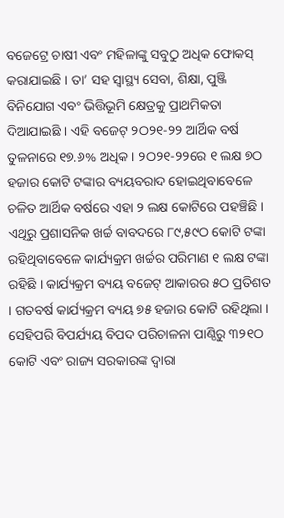ବଜେଟ୍ରେ ଚାଷୀ ଏବଂ ମହିଳାଙ୍କୁ ସବୁଠୁ ଅଧିକ ଫୋକସ୍ କରାଯାଇଛି । ତା’ ସହ ସ୍ୱାସ୍ଥ୍ୟ ସେବା, ଶିକ୍ଷା, ପୁଞ୍ଜି ବିନିଯୋଗ ଏବଂ ଭିତ୍ତିଭୂମି କ୍ଷେତ୍ରକୁ ପ୍ରାଥମିକତା ଦିଆଯାଇଛି । ଏହି ବଜେଟ୍ ୨ଠ୨୧-୨୨ ଆର୍ଥିକ ବର୍ଷ ତୁଳନାରେ ୧୭.୬% ଅଧିକ । ୨ଠ୨୧-୨୨ରେ ୧ ଲକ୍ଷ ୭ଠ ହଜାର କୋଟି ଟଙ୍କାର ବ୍ୟୟବରାଦ ହୋଇଥିବାବେଳେ ଚଳିତ ଆର୍ଥିକ ବର୍ଷରେ ଏହା ୨ ଲକ୍ଷ କୋଟିରେ ପହଞ୍ଚିଛି ।
ଏଥିରୁ ପ୍ରଶାସନିକ ଖର୍ଚ୍ଚ ବାବଦରେ ୮୯,୫୯ଠ କୋଟି ଟଙ୍କା ରହିଥିବାବେଳେ କାର୍ଯ୍ୟକ୍ରମ ଖର୍ଚ୍ଚର ପରିମାଣ ୧ ଲକ୍ଷ ଟଙ୍କା ରହିଛି । କାର୍ଯ୍ୟକ୍ରମ ବ୍ୟୟ ବଜେଟ୍ ଆକାରର ୫ଠ ପ୍ରତିଶତ । ଗତବର୍ଷ କାର୍ଯ୍ୟକ୍ରମ ବ୍ୟୟ ୭୫ ହଜାର କୋଟି ରହିଥିଲା । ସେହିପରି ବିପର୍ଯ୍ୟୟ ବିପଦ ପରିଚାଳନା ପାଣ୍ଠିରୁ ୩୨୧ଠ କୋଟି ଏବଂ ରାଜ୍ୟ ସରକାରଙ୍କ ଦ୍ୱାରା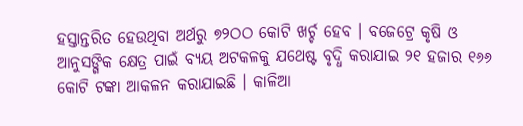ହସ୍ତାନ୍ତରିତ ହେଉଥିବା ଅର୍ଥରୁ ୭୨ଠଠ କୋଟି ଖର୍ଚ୍ଚ ହେବ । ବଜେଟ୍ରେ କୃଷି ଓ ଆନୁସଙ୍ଗିକ କ୍ଷେତ୍ର ପାଇଁ ବ୍ୟୟ ଅଟକଳକୁ ଯଥେଷ୍ଟ ବୃଦ୍ଧି କରାଯାଇ ୨୧ ହଜାର ୧୬୬ କୋଟି ଟଙ୍କା ଆକଳନ କରାଯାଇଛି । କାଳିଆ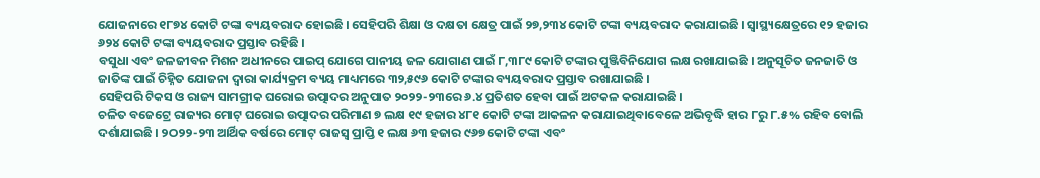ଯୋଜନାରେ ୧୮୭୪ କୋଟି ଟଙ୍କା ବ୍ୟୟବରାଦ ହୋଇଛି । ସେହିପରି ଶିକ୍ଷା ଓ ଦକ୍ଷତା କ୍ଷେତ୍ର ପାଇଁ ୨୭,୨୩୪ କୋଟି ଟଙ୍କା ବ୍ୟୟବରାଦ କରାଯାଇଛି । ସ୍ୱାସ୍ଥ୍ୟକ୍ଷେତ୍ରରେ ୧୨ ହଜାର ୬୨୪ କୋଟି ଟଙ୍କା ବ୍ୟୟବରାଦ ପ୍ରସ୍ତାବ ରହିଛି ।
ବସୁଧା ଏବଂ ଜଳଜୀବନ ମିଶନ ଅଧୀନରେ ପାଇପ୍ ଯୋଗେ ପାନୀୟ ଜଳ ଯୋଗାଣ ପାଇଁ ୮,୩୮୯ କୋଟି ଟଙ୍କାର ପୁଞ୍ଜିବିନିଯୋଗ ଲକ୍ଷ ରଖାଯାଇଛି । ଅନୁସୂଚିତ ଜନଜାତି ଓ ଜାତିଙ୍କ ପାଇଁ ଚିହ୍ନିତ ଯୋଜନା ଦ୍ୱାରା କାର୍ଯ୍ୟକ୍ରମ ବ୍ୟୟ ମାଧ୍ୟମରେ ୩୨,୫୯୬ କୋଟି ଟଙ୍କାର ବ୍ୟୟବରାଦ ପ୍ରସ୍ତାବ ରଖାଯାଇଛି ।
ସେହିପରି ଟିକସ ଓ ରାଜ୍ୟ ସାମଗ୍ରୀକ ଘରୋଇ ଉତ୍ପାଦର ଅନୁପାତ ୨୦୨୨-୨୩ରେ ୬.୪ ପ୍ରତିଶତ ହେବା ପାଇଁ ଅଟକଳ କରାଯାଇଛି ।
ଚଳିତ ବଜେଟ୍ରେ ରାଜ୍ୟର ମୋଟ୍ ଘରୋଇ ଉତ୍ପାଦର ପରିମାଣ ୭ ଲକ୍ଷ ୧୯ ହଜାର ୪୮୧ କୋଟି ଟଙ୍କା ଆକଳନ କରାଯାଇଥିବାବେଳେ ଅଭିବୃଦ୍ଧି ହାର ୮ରୁ ୮.୫% ରହିବ ବୋଲି ଦର୍ଶାଯାଇଛି । ୨ଠ୨୨-୨୩ ଆର୍ଥିକ ବର୍ଷରେ ମୋଟ୍ ରାଜସ୍ୱ ପ୍ରାପ୍ତି ୧ ଲକ୍ଷ ୬୩ ହଜାର ୯୬୭ କୋଟି ଟଙ୍କା ଏବଂ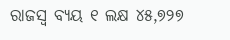ରାଜସ୍ୱ ବ୍ୟୟ ୧ ଲକ୍ଷ ୪୫,୭୨୭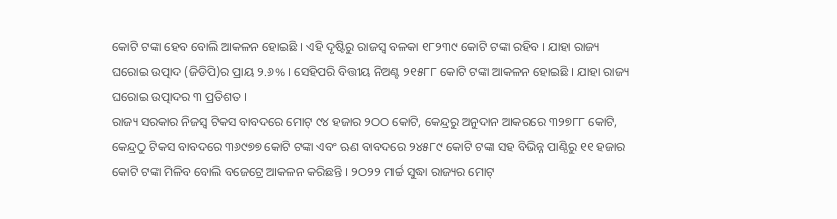କୋଟି ଟଙ୍କା ହେବ ବୋଲି ଆକଳନ ହୋଇଛି । ଏହି ଦୃଷ୍ଟିରୁ ରାଜସ୍ୱ ବଳକା ୧୮୨୩୯ କୋଟି ଟଙ୍କା ରହିବ । ଯାହା ରାଜ୍ୟ ଘରୋଇ ଉତ୍ପାଦ (ଜିଡିପି)ର ପ୍ରାୟ ୨.୬% । ସେହିପରି ବିତ୍ତୀୟ ନିଅଣ୍ଟ ୨୧୫୮୮ କୋଟି ଟଙ୍କା ଆକଳନ ହୋଇଛି । ଯାହା ରାଜ୍ୟ ଘରୋଇ ଉତ୍ପାଦର ୩ ପ୍ରତିଶତ ।
ରାଜ୍ୟ ସରକାର ନିଜସ୍ୱ ଟିକସ ବାବଦରେ ମୋଟ୍ ୯୪ ହଜାର ୨ଠଠ କୋଟି, କେନ୍ଦ୍ରରୁ ଅନୁଦାନ ଆକରରେ ୩୨୭୮୮ କୋଟି, କେନ୍ଦ୍ରଠୁ ଟିକସ ବାବଦରେ ୩୬୯୭୭ କୋଟି ଟଙ୍କା ଏବଂ ଋଣ ବାବଦରେ ୨୪୫୮୯ କୋଟି ଟଙ୍କା ସହ ବିଭିନ୍ନ ପାଣ୍ଠିରୁ ୧୧ ହଜାର କୋଟି ଟଙ୍କା ମିଳିବ ବୋଲି ବଜେଟ୍ରେ ଆକଳନ କରିଛନ୍ତି । ୨ଠ୨୨ ମାର୍ଚ୍ଚ ସୁଦ୍ଧା ରାଜ୍ୟର ମୋଟ୍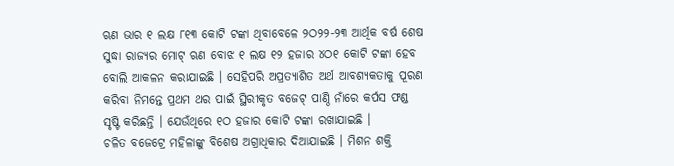ଋଣ ଭାର ୧ ଲକ୍ଷ ୮୧୩ କୋଟି ଟଙ୍କା ଥିବାବେଳେ ୨ଠ୨୨-୨୩ ଆର୍ଥିକ ବର୍ଷ ଶେଷ ସୁଦ୍ଧା ରାଜ୍ୟର ମୋଟ୍ ଋଣ ବୋଝ ୧ ଲକ୍ଷ ୧୨ ହଜାର ୪ଠ୧ କୋଟି ଟଙ୍କା ହେବ ବୋଲି ଆକଳନ କରାଯାଇଛି । ସେହିପରି ଅପ୍ରତ୍ୟାଶିତ ଅର୍ଥ ଆବଶ୍ୟକତାକୁ ପୂରଣ କରିବା ନିମନ୍ତେ ପ୍ରଥମ ଥର ପାଇଁ ସ୍ଥିରୀକୃତ ବଜେଟ୍ ପାଣ୍ଠି ନାଁରେ କର୍ପସ ଫଣ୍ଡ ସୃଷ୍ଟି କରିଛନ୍ତି । ଯେଉଁଥିରେ ୧ଠ ହଜାର କୋଟି ଟଙ୍କା ରଖାଯାଇଛି ।
ଚଳିତ ବଜେଟ୍ରେ ମହିଳାଙ୍କୁ ବିଶେଷ ଅଗ୍ରାଧିକାର ଦିଆଯାଇଛି । ମିଶନ ଶକ୍ତି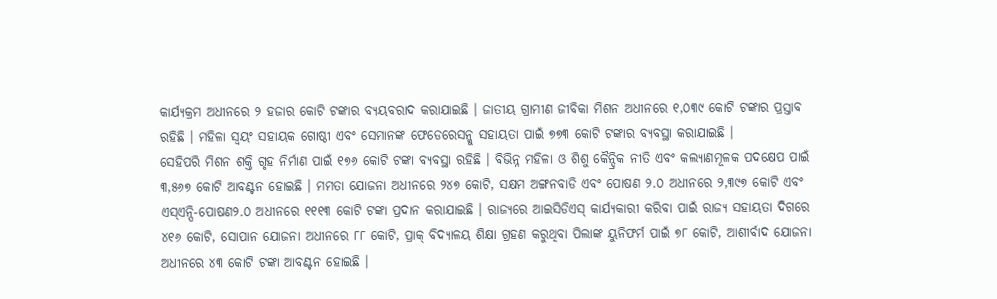କାର୍ଯ୍ୟକ୍ରମ ଅଧୀନରେ ୨ ହଜାର କୋଟି ଟଙ୍କାର ବ୍ୟୟବରାଦ କରାଯାଇଛି । ଜାତୀୟ ଗ୍ରାମୀଣ ଜୀବିକା ମିଶନ ଅଧୀନରେ ୧,୦୩୯ କୋଟି ଟଙ୍କାର ପ୍ରସ୍ତାବ ରହିଛି । ମହିଳା ସ୍ୱୟଂ ସହାୟକ ଗୋଷ୍ଠୀ ଏବଂ ସେମାନଙ୍କ ଫେଡେରେସନ୍କୁ ସହାୟତା ପାଇଁ ୭୭୩ କୋଟି ଟଙ୍କାର ବ୍ୟବସ୍ଥା କରାଯାଇଛି ।
ସେହିପରି ମିଶନ ଶକ୍ତି ଗୃହ ନିର୍ମାଣ ପାଇଁ ୧୭୬ କୋଟି ଟଙ୍କା ବ୍ୟବସ୍ଥା ରହିଛି । ବିଭିନ୍ନ ମହିଳା ଓ ଶିଶୁ କୈନ୍ଦ୍ରିକ ନୀତି ଏବଂ କଲ୍ୟାଣମୂଳକ ପଦକ୍ଷେପ ପାଇଁ ୩,୫୬୭ କୋଟି ଆବଣ୍ଟନ ହୋଇଛି । ମମତା ଯୋଜନା ଅଧୀନରେ ୨୪୭ କୋଟି, ସକ୍ଷମ ଅଙ୍ଗନବାଡି ଏବଂ ପୋଷଣ ୨.୦ ଅଧୀନରେ ୨,୩୯୭ କୋଟି ଏବଂ ଏସ୍ଏନ୍ପି-ପୋଷଣ୨.୦ ଅଧୀନରେ ୧୧୧୩ କୋଟି ଟଙ୍କା ପ୍ରଦାନ କରାଯାଇଛି । ରାଜ୍ୟରେ ଆଇସିଡିଏସ୍ କାର୍ଯ୍ୟକାରୀ କରିବା ପାଇଁ ରାଜ୍ୟ ସହାୟତା ଦିଗରେ ୪୧୬ କୋଟି, ସୋପାନ ଯୋଜନା ଅଧୀନରେ ୮୮ କୋଟି, ପ୍ରାକ୍ ବିଦ୍ୟାଳୟ ଶିକ୍ଷା ଗ୍ରହଣ କରୁଥିବା ପିଲାଙ୍କ ୟୁନିଫର୍ମ ପାଇଁ ୭୮ କୋଟି, ଆଶୀର୍ବାଦ ଯୋଜନା ଅଧୀନରେ ୪୩ କୋଟି ଟଙ୍କା ଆବଣ୍ଟନ ହୋଇଛି ।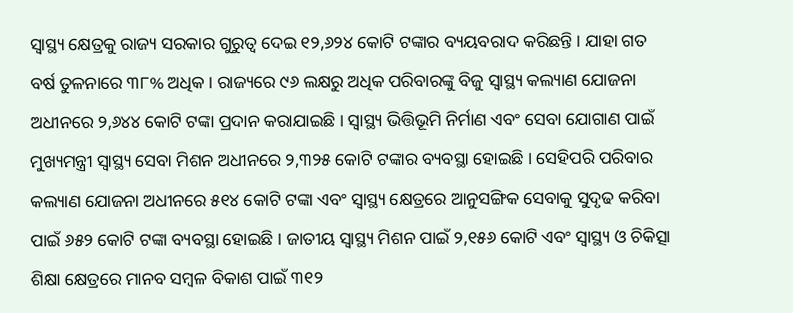ସ୍ୱାସ୍ଥ୍ୟ କ୍ଷେତ୍ରକୁ ରାଜ୍ୟ ସରକାର ଗୁରୁତ୍ୱ ଦେଇ ୧୨,୬୨୪ କୋଟି ଟଙ୍କାର ବ୍ୟୟବରାଦ କରିଛନ୍ତି । ଯାହା ଗତ ବର୍ଷ ତୁଳନାରେ ୩୮% ଅଧିକ । ରାଜ୍ୟରେ ୯୬ ଲକ୍ଷରୁ ଅଧିକ ପରିବାରଙ୍କୁ ବିଜୁ ସ୍ୱାସ୍ଥ୍ୟ କଲ୍ୟାଣ ଯୋଜନା ଅଧୀନରେ ୨,୬୪୪ କୋଟି ଟଙ୍କା ପ୍ରଦାନ କରାଯାଇଛି । ସ୍ୱାସ୍ଥ୍ୟ ଭିତ୍ତିଭୂମି ନିର୍ମାଣ ଏବଂ ସେବା ଯୋଗାଣ ପାଇଁ ମୁଖ୍ୟମନ୍ତ୍ରୀ ସ୍ୱାସ୍ଥ୍ୟ ସେବା ମିଶନ ଅଧୀନରେ ୨,୩୨୫ କୋଟି ଟଙ୍କାର ବ୍ୟବସ୍ଥା ହୋଇଛି । ସେହିପରି ପରିବାର କଲ୍ୟାଣ ଯୋଜନା ଅଧୀନରେ ୫୧୪ କୋଟି ଟଙ୍କା ଏବଂ ସ୍ୱାସ୍ଥ୍ୟ କ୍ଷେତ୍ରରେ ଆନୁସଙ୍ଗିକ ସେବାକୁ ସୁଦୃଢ କରିବା ପାଇଁ ୬୫୨ କୋଟି ଟଙ୍କା ବ୍ୟବସ୍ଥା ହୋଇଛି । ଜାତୀୟ ସ୍ୱାସ୍ଥ୍ୟ ମିଶନ ପାଇଁ ୨,୧୫୬ କୋଟି ଏବଂ ସ୍ୱାସ୍ଥ୍ୟ ଓ ଚିକିତ୍ସା ଶିକ୍ଷା କ୍ଷେତ୍ରରେ ମାନବ ସମ୍ବଳ ବିକାଶ ପାଇଁ ୩୧୨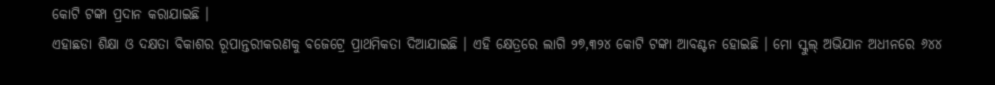କୋଟି ଟଙ୍କା ପ୍ରଦାନ କରାଯାଇଛି ।
ଏହାଛଡା ଶିକ୍ଷା ଓ ଦକ୍ଷତା ବିକାଶର ରୂପାନ୍ତରୀକରଣକୁ ବଜେଟ୍ରେ ପ୍ରାଥମିକତା ଦିଆଯାଇଛି । ଏହି କ୍ଷେତ୍ରରେ ଲାଗି ୨୭,୩୨୪ କୋଟି ଟଙ୍କା ଆବଣ୍ଟନ ହୋଇଛି । ମୋ ସ୍କୁଲ୍ ଅଭିଯାନ ଅଧୀନରେ ୬୪୪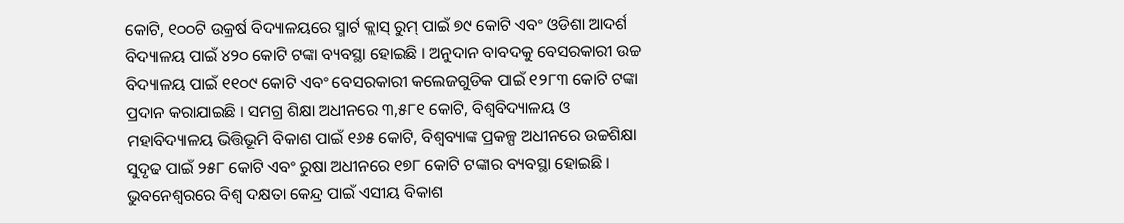କୋଟି, ୧୦୦ଟି ଉକ୍ରର୍ଷ ବିଦ୍ୟାଳୟରେ ସ୍ମାର୍ଟ କ୍ଲାସ୍ ରୁମ୍ ପାଇଁ ୭୯ କୋଟି ଏବଂ ଓଡିଶା ଆଦର୍ଶ ବିଦ୍ୟାଳୟ ପାଇଁ ୪୨୦ କୋଟି ଟଙ୍କା ବ୍ୟବସ୍ଥା ହୋଇଛି । ଅନୁଦାନ ବାବଦକୁ ବେସରକାରୀ ଉଚ୍ଚ ବିଦ୍ୟାଳୟ ପାଇଁ ୧୧୦୯ କୋଟି ଏବଂ ବେସରକାରୀ କଲେଜଗୁଡିକ ପାଇଁ ୧୨୮୩ କୋଟି ଟଙ୍କା ପ୍ରଦାନ କରାଯାଇଛି । ସମଗ୍ର ଶିକ୍ଷା ଅଧୀନରେ ୩,୫୮୧ କୋଟି, ବିଶ୍ୱବିଦ୍ୟାଳୟ ଓ ମହାବିଦ୍ୟାଳୟ ଭିତ୍ତିଭୂମି ବିକାଶ ପାଇଁ ୧୬୫ କୋଟି, ବିଶ୍ୱବ୍ୟାଙ୍କ ପ୍ରକଳ୍ପ ଅଧୀନରେ ଉଚ୍ଚଶିକ୍ଷା ସୁଦୃଢ ପାଇଁ ୨୫୮ କୋଟି ଏବଂ ରୁଷା ଅଧୀନରେ ୧୭୮ କୋଟି ଟଙ୍କାର ବ୍ୟବସ୍ଥା ହୋଇଛି । ଭୁବନେଶ୍ୱରରେ ବିଶ୍ୱ ଦକ୍ଷତା କେନ୍ଦ୍ର ପାଇଁ ଏସୀୟ ବିକାଶ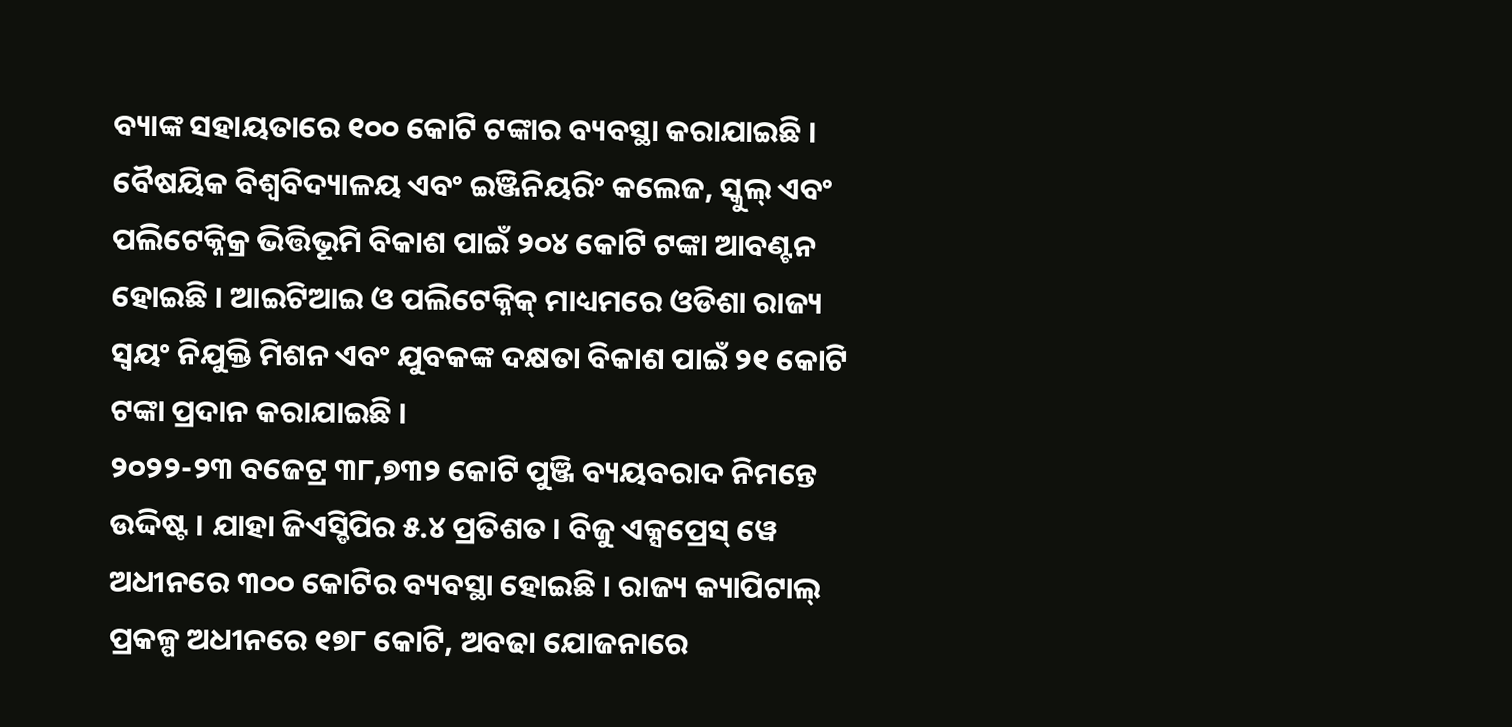ବ୍ୟାଙ୍କ ସହାୟତାରେ ୧୦୦ କୋଟି ଟଙ୍କାର ବ୍ୟବସ୍ଥା କରାଯାଇଛି । ବୈଷୟିକ ବିଶ୍ୱବିଦ୍ୟାଳୟ ଏବଂ ଇଞ୍ଜିନିୟରିଂ କଲେଜ, ସ୍କୁଲ୍ ଏବଂ ପଲିଟେକ୍ନିକ୍ର ଭିତ୍ତିଭୂମି ବିକାଶ ପାଇଁ ୨୦୪ କୋଟି ଟଙ୍କା ଆବଣ୍ଟନ ହୋଇଛି । ଆଇଟିଆଇ ଓ ପଲିଟେକ୍ନିକ୍ ମାଧ୍ୟମରେ ଓଡିଶା ରାଜ୍ୟ ସ୍ୱୟଂ ନିଯୁକ୍ତି ମିଶନ ଏବଂ ଯୁବକଙ୍କ ଦକ୍ଷତା ବିକାଶ ପାଇଁ ୨୧ କୋଟି ଟଙ୍କା ପ୍ରଦାନ କରାଯାଇଛି ।
୨୦୨୨-୨୩ ବଜେଟ୍ର ୩୮,୭୩୨ କୋଟି ପୁଞ୍ଜି ବ୍ୟୟବରାଦ ନିମନ୍ତେ ଉଦ୍ଦିଷ୍ଟ । ଯାହା ଜିଏସ୍ଡିପିର ୫.୪ ପ୍ରତିଶତ । ବିଜୁ ଏକ୍ସପ୍ରେସ୍ ୱେ ଅଧୀନରେ ୩୦୦ କୋଟିର ବ୍ୟବସ୍ଥା ହୋଇଛି । ରାଜ୍ୟ କ୍ୟାପିଟାଲ୍ ପ୍ରକଳ୍ପ ଅଧୀନରେ ୧୭୮ କୋଟି, ଅବଢା ଯୋଜନାରେ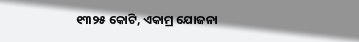୧୩୨୫ କୋଟି, ଏକାମ୍ର ଯୋଜନା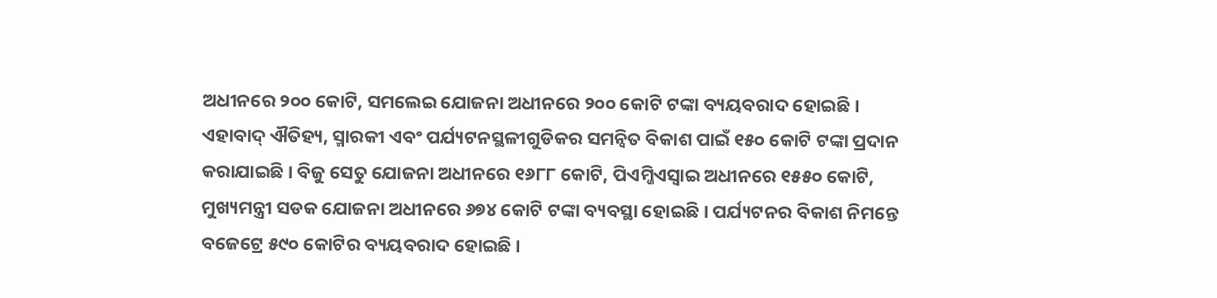ଅଧୀନରେ ୨୦୦ କୋଟି, ସମଲେଇ ଯୋଜନା ଅଧୀନରେ ୨୦୦ କୋଟି ଟଙ୍କା ବ୍ୟୟବରାଦ ହୋଇଛି । ଏହାବାଦ୍ ଐତିହ୍ୟ, ସ୍ମାରକୀ ଏବଂ ପର୍ଯ୍ୟଟନସ୍ଥଳୀଗୁଡିକର ସମନ୍ୱିତ ବିକାଶ ପାଇଁ ୧୫୦ କୋଟି ଟଙ୍କା ପ୍ରଦାନ କରାଯାଇଛି । ବିଜୁ ସେତୁ ଯୋଜନା ଅଧୀନରେ ୧୬୮୮ କୋଟି, ପିଏମ୍ଜିଏସ୍ୱାଇ ଅଧୀନରେ ୧୫୫୦ କୋଟି, ମୁଖ୍ୟମନ୍ତ୍ରୀ ସଡକ ଯୋଜନା ଅଧୀନରେ ୬୭୪ କୋଟି ଟଙ୍କା ବ୍ୟବସ୍ଥା ହୋଇଛି । ପର୍ଯ୍ୟଟନର ବିକାଶ ନିମନ୍ତେ ବଜେଟ୍ରେ ୫୯୦ କୋଟିର ବ୍ୟୟବରାଦ ହୋଇଛି ।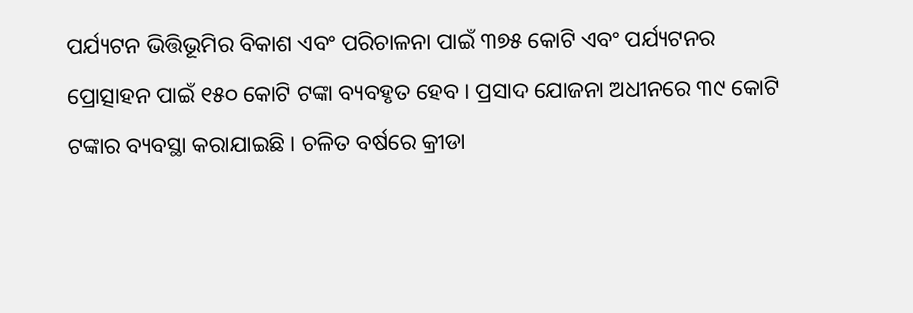ପର୍ଯ୍ୟଟନ ଭିତ୍ତିଭୂମିର ବିକାଶ ଏବଂ ପରିଚାଳନା ପାଇଁ ୩୭୫ କୋଟି ଏବଂ ପର୍ଯ୍ୟଟନର ପ୍ରୋତ୍ସାହନ ପାଇଁ ୧୫୦ କୋଟି ଟଙ୍କା ବ୍ୟବହୃତ ହେବ । ପ୍ରସାଦ ଯୋଜନା ଅଧୀନରେ ୩୯ କୋଟି ଟଙ୍କାର ବ୍ୟବସ୍ଥା କରାଯାଇଛି । ଚଳିତ ବର୍ଷରେ କ୍ରୀଡା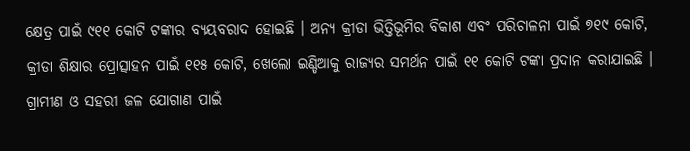କ୍ଷେତ୍ର ପାଇଁ ୯୧୧ କୋଟି ଟଙ୍କାର ବ୍ୟୟବରାଦ ହୋଇଛି । ଅନ୍ୟ କ୍ରୀଡା ଭିତ୍ତିଭୂମିର ବିକାଶ ଏବଂ ପରିଚାଳନା ପାଇଁ ୭୧୯ କୋଟି, କ୍ରୀଡା ଶିକ୍ଷାର ପ୍ରୋତ୍ସାହନ ପାଇଁ ୧୧୫ କୋଟି, ଖେଲୋ ଇଣ୍ଡିଆକୁ ରାଜ୍ୟର ସମର୍ଥନ ପାଇଁ ୧୧ କୋଟି ଟଙ୍କା ପ୍ରଦାନ କରାଯାଇଛି ।
ଗ୍ରାମୀଣ ଓ ସହରୀ ଜଳ ଯୋଗାଣ ପାଇଁ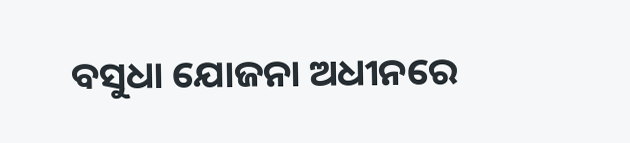ବସୁଧା ଯୋଜନା ଅଧୀନରେ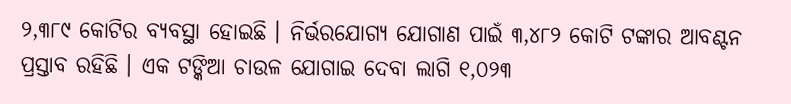୨,୩୮୯ କୋଟିର ବ୍ୟବସ୍ଥା ହୋଇଛି । ନିର୍ଭରଯୋଗ୍ୟ ଯୋଗାଣ ପାଇଁ ୩,୪୮୨ କୋଟି ଟଙ୍କାର ଆବଣ୍ଟନ ପ୍ରସ୍ତାବ ରହିଛି । ଏକ ଟଙ୍କିଆ ଚାଉଳ ଯୋଗାଇ ଦେବା ଲାଗି ୧,୦୨୩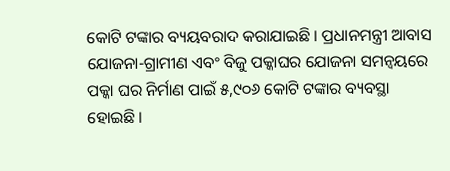କୋଟି ଟଙ୍କାର ବ୍ୟୟବରାଦ କରାଯାଇଛି । ପ୍ରଧାନମନ୍ତ୍ରୀ ଆବାସ ଯୋଜନା-ଗ୍ରାମୀଣ ଏବଂ ବିଜୁ ପକ୍କାଘର ଯୋଜନା ସମନ୍ୱୟରେ ପକ୍କା ଘର ନିର୍ମାଣ ପାଇଁ ୫,୯୦୬ କୋଟି ଟଙ୍କାର ବ୍ୟବସ୍ଥା ହୋଇଛି ।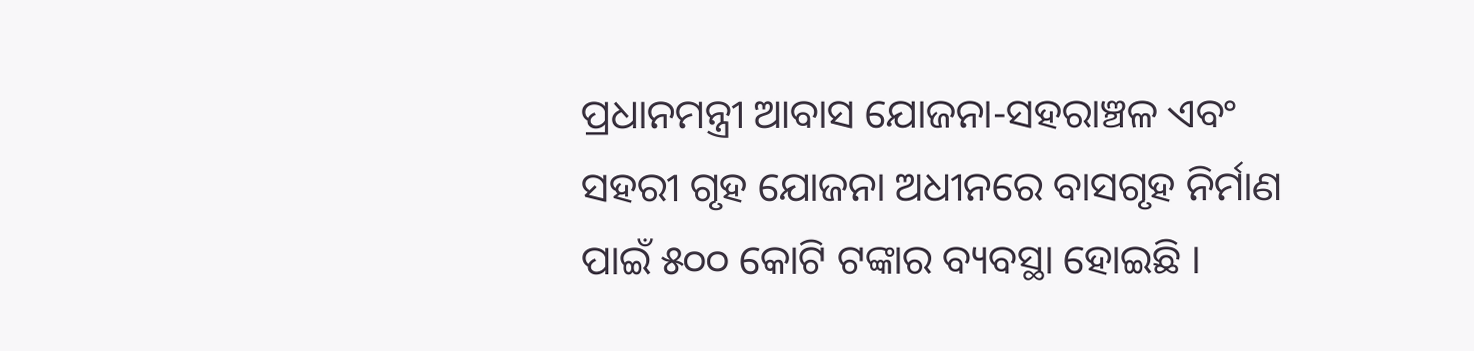ପ୍ରଧାନମନ୍ତ୍ରୀ ଆବାସ ଯୋଜନା-ସହରାଞ୍ଚଳ ଏବଂ ସହରୀ ଗୃହ ଯୋଜନା ଅଧୀନରେ ବାସଗୃହ ନିର୍ମାଣ ପାଇଁ ୫୦୦ କୋଟି ଟଙ୍କାର ବ୍ୟବସ୍ଥା ହୋଇଛି ।